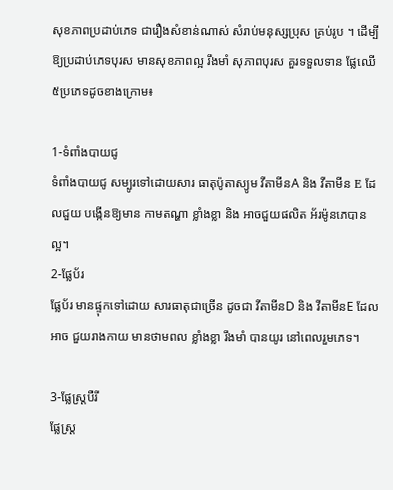សុខភាពប្រដាប់ភេទ ជារឿងសំខាន់ណាស់ សំរាប់មនុស្សប្រុស គ្រប់រូប ។ ដើម្បី ឱ្យប្រដាប់ភេទបុរស មានសុខភាពល្អ រឹងមាំ សុភាពបុរស គួរទទួលទាន ផ្លែឈើ ៥ប្រភេទដូចខាងក្រោម៖

1-ទំពាំងបាយជូ
ទំពាំងបាយជូ សម្បូរទៅដោយសារ ធាតុប៉ូតាស្យូម វីតាមីនA និង វីតាមីន E ដែលជួយ បង្កើនឱ្យមាន កាមតណ្ហា ខ្លាំងខ្លា និង អាចជួយផលិត អ័រម៉ូនភេបានល្អ។
2-ផ្លែប័រ
ផ្លែប័រ មានផ្ទុកទៅដោយ សារធាតុជាច្រើន ដូចជា វីតាមីនD និង វីតាមីនE ដែលអាច ជួយរាងកាយ មានថាមពល ខ្លាំងខ្លា រឹងមាំ បានយូរ នៅពេលរួមភេទ។

3-ផ្លែស្ត្របឺរី
ផ្លែស្ត្រ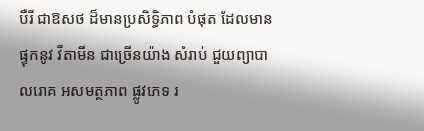បឺរី ជាឱសថ ដ៏មានប្រសិទ្ធិភាព បំផុត ដែលមានផ្ទុកនូវ វីតាមីន ជាច្រើនយ៉ាង សំរាប់ ជួយព្យាបា លរោគ អសមត្ថភាព ផ្លូវភេទ រ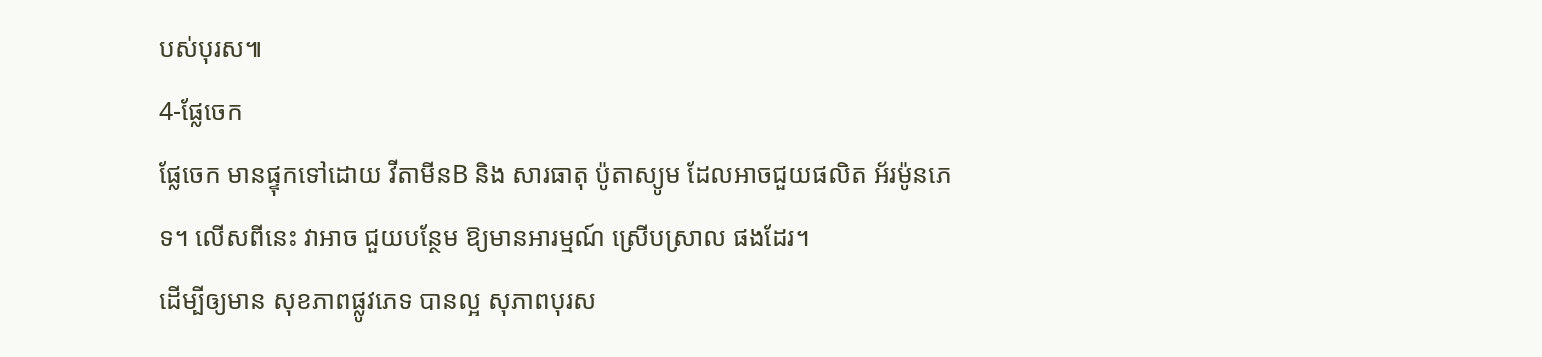បស់បុរស៕
4-ផ្លែចេក
ផ្លែចេក មានផ្ទុកទៅដោយ វីតាមីនB និង សារធាតុ ប៉ូតាស្យូម ដែលអាចជួយផលិត អ័រម៉ូនភេទ។ លើសពីនេះ វាអាច ជួយបន្ថែម ឱ្យមានអារម្មណ៍ ស្រើបស្រាល ផងដែរ។
ដើម្បីឲ្យមាន សុខភាពផ្លូវភេទ បានល្អ សុភាពបុរស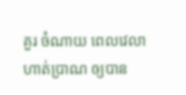គួរ ចំណាយ ពេលវេលា ហាត់ប្រាណ ឲ្យបាន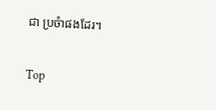ជា ប្រចំាផងដែរ។

Top